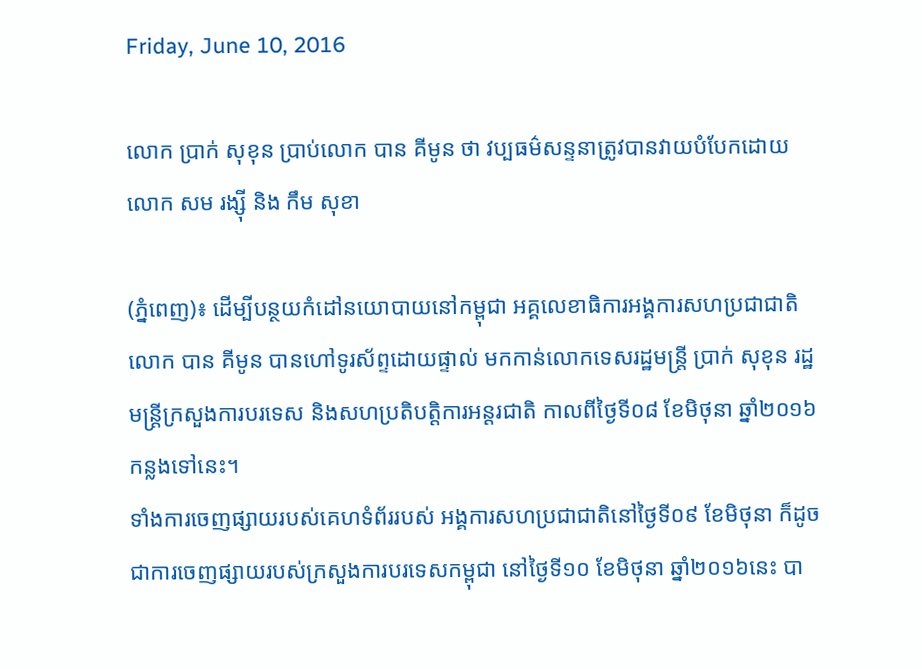Friday, June 10, 2016

លោក ប្រាក់ សុខុន ប្រាប់លោក បាន គីមូន ថា វប្បធម៌សន្ទនាត្រូវបានវាយបំបែកដោយ លោក សម រង្ស៊ី និង កឹម សុខា

(ភ្នំពេញ)៖ ដើម្បីបន្ថយកំដៅនយោបាយនៅកម្ពុជា អគ្គលេខាធិការអង្គការសហប្រជាជាតិ លោក បាន គីមូន បានហៅទូរស័ព្ទដោយផ្ទាល់ មកកាន់លោកទេសរដ្ឋមន្រ្តី ប្រាក់ សុខុន រដ្ឋមន្រ្តីក្រសួងការបរទេស និងសហប្រតិបត្តិការអន្តរជាតិ កាលពីថ្ងៃទី០៨ ខែមិថុនា ឆ្នាំ២០១៦កន្លងទៅនេះ។
ទាំងការចេញផ្សាយរបស់គេហទំព័ររបស់ អង្គការសហប្រជាជាតិនៅថ្ងៃទី០៩ ខែមិថុនា ក៏ដូចជាការចេញផ្សាយរបស់ក្រសួងការបរទេសកម្ពុជា នៅថ្ងៃទី១០ ខែមិថុនា ឆ្នាំ២០១៦នេះ បា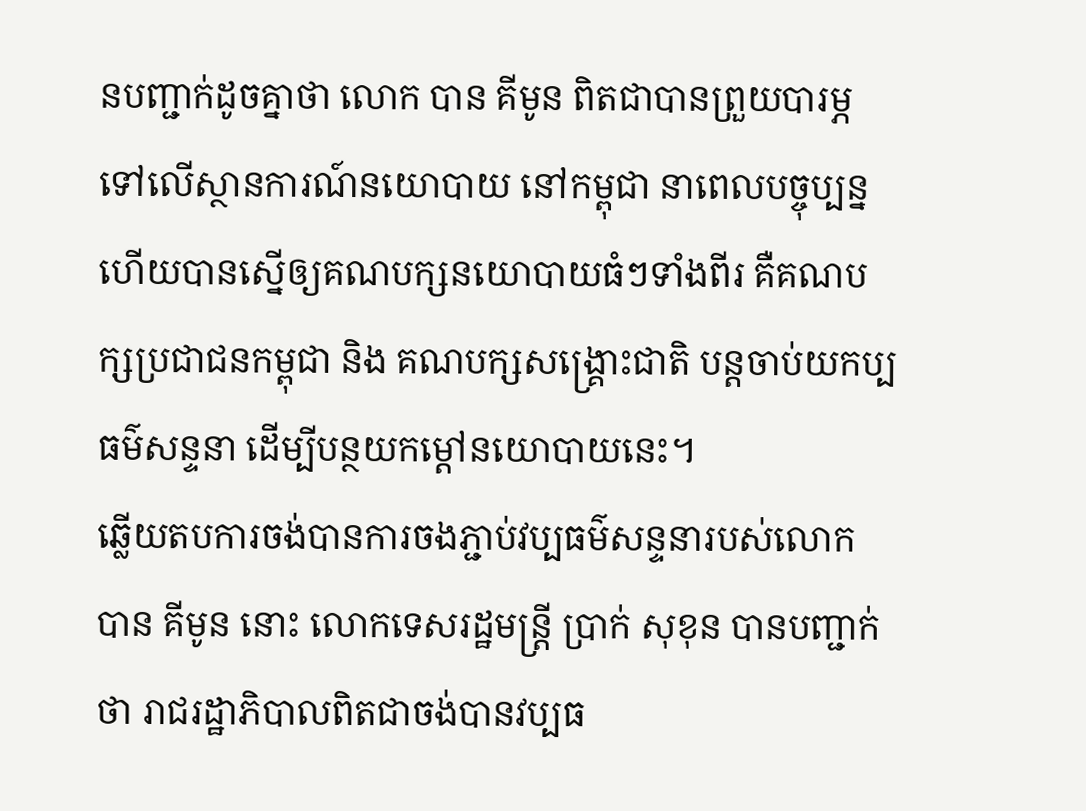នបញ្ជាក់ដូចគ្នាថា លោក បាន គីមូន ពិតជាបានព្រួយបារម្ភ ទៅលើស្ថានការណ៍នយោបាយ នៅកម្ពុជា នាពេលបច្ចុប្បន្ន ហើយបានស្នើឲ្យគណបក្សនយោបាយធំៗទាំងពីរ គឺគណបក្សប្រជាជនកម្ពុជា និង គណបក្សសង្រ្គោះជាតិ បន្តចាប់យកប្បធម៌សន្ទនា ដើម្បីបន្ថយកម្តៅនយោបាយនេះ។
ឆ្លើយតបការចង់បានការចងភ្ជាប់វប្បធម៌សន្ទនារបស់លោក បាន គីមូន នោះ លោកទេសរដ្ឋមន្រ្តី ប្រាក់ សុខុន បានបញ្ជាក់ថា រាជរដ្ឋាភិបាលពិតជាចង់បានវប្បធ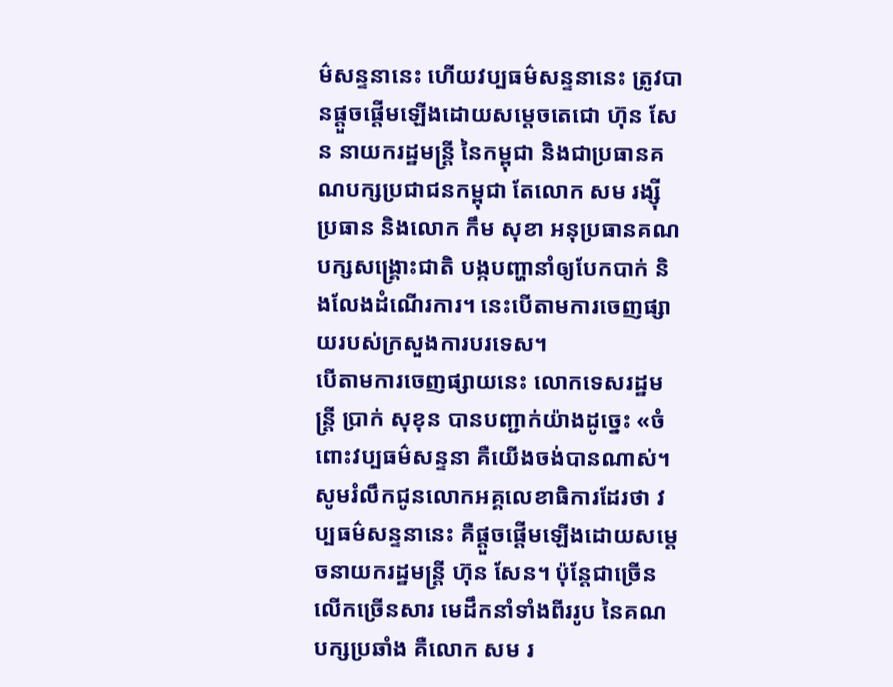ម៌សន្ទនានេះ ហើយវប្បធម៌សន្ទនានេះ ត្រូវបានផ្តួចផ្តើមឡើងដោយសម្តេចតេជោ ហ៊ុន សែន នាយករដ្ឋមន្រ្តី នៃកម្ពុជា និងជាប្រធានគណបក្សប្រជាជនកម្ពុជា តែលោក សម រង្ស៊ី ប្រធាន និងលោក កឹម សុខា អនុប្រធានគណបក្សសង្រ្គោះជាតិ បង្កបញ្ហានាំឲ្យបែកបាក់ និងលែងដំណើរការ។ នេះបើតាមការចេញផ្សាយរបស់ក្រសួងការបរទេស។
បើតាមការចេញផ្សាយនេះ លោកទេសរដ្ឋមន្រ្តី ប្រាក់ សុខុន បានបញ្ជាក់យ៉ាងដូច្នេះ «ចំពោះវប្បធម៌សន្ទនា គឺយើងចង់បានណាស់។ សូមរំលឹកជូនលោកអគ្គលេខាធិការដែរថា វប្បធម៌សន្ទនានេះ គឺផ្តួចផ្តើមឡើងដោយសម្តេចនាយករដ្ឋមន្រ្តី ហ៊ុន សែន។ ប៉ុន្តែជាច្រើនលើកច្រើនសារ មេដឹកនាំទាំងពីររូប នៃគណបក្សប្រឆាំង គឺលោក សម រ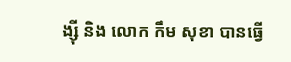ង្ស៊ី និង លោក កឹម សុខា បានធ្វើ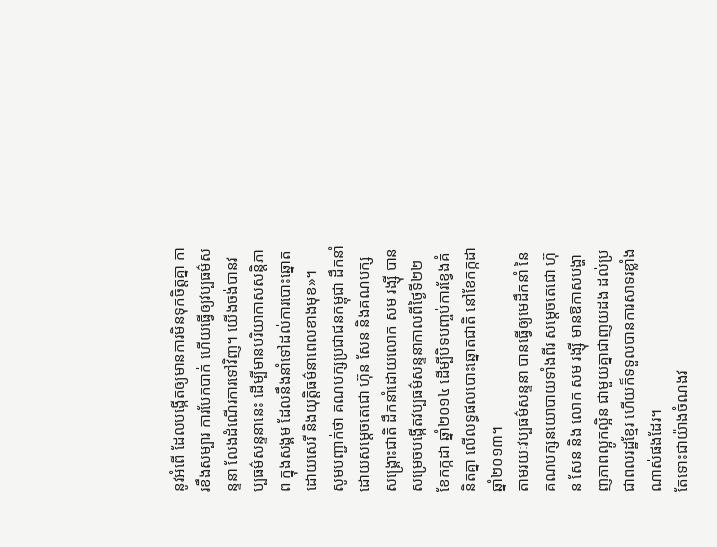នូវអំពើ ដែលបង្កើតឲ្យមានការមិនទុកចិត្តគ្នា ការខឹងសម្បារ ការបែកបាក់ ហើយធ្វើឲ្យវប្បធម៌សន្ទនា លែងដំណើរការទៅវិញ។ យើងចង់បានវប្បធម៌សន្ទនានេះ ដើម្បីមានបរិយាកាសសន្តិភាព ក្នុងសង្គម ដែលនឹងនាំទៅដល់ការបោះឆ្នោតដោយសេរី និងយុត្តិធម៌នាពេលខាងមុខ»។
សូមបញ្ជាក់ថា គណបក្សប្រជាជនកម្ពុជា ដឹកនាំដោយសម្តេចតេជោ ហ៊ុន សែន និងគណបក្សសង្រ្គោះជាតិ ដឹកនាំដោយលោក សម រង្ស៊ី បានសម្រេចបង្កើតវប្បធម៌សន្ទនាកាលពីថ្ងៃទី២២ ខែកក្កដា ឆ្នាំ២០១៤ ដើម្បីបិទបញ្ចប់ការខ្វែងគំនិតគ្នា លើលទ្ធផលបោះឆ្នោតជាតិ នៅខែកក្កដា ឆ្នាំ២០១៣។
តាមរយៈវប្បធម៌សន្ទនា បានធ្វើឲ្យមេដឹកនាំ នៃគណបក្សនយោបាយទាំងពីរ សម្តេចតេជោ ហ៊ុន សែន និង លោក សម រង្ស៊ី មានឱកាសបង្ហាញភាពល្អូកល្អិន ជាមួយគ្នាជាញយដង ដល់ប្រជាពលរដ្ឋខ្មែរ ហើយក៏ទទួលបានការសាទរខ្លាំងណាស់ផងដែរ។
តែទោះជាយ៉ាងចំណងវ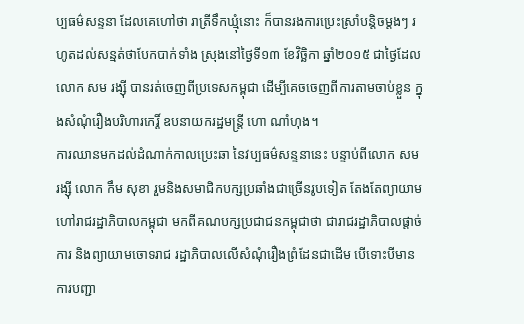ប្បធម៌សន្ទនា ដែលគេហៅថា រាត្រីទឹកឃ្មុំនោះ ក៏បានរងការប្រេះស្រាំបន្តិចម្តងៗ រហូតដល់សន្មត់ថាបែកបាក់ទាំង ស្រុងនៅថ្ងៃទី១៣ ខែវិច្ឆិកា ឆ្នាំ២០១៥ ជាថ្ងៃដែលលោក សម រង្ស៊ី បានរត់ចេញពីប្រទេសកម្ពុជា ដើម្បីគេចចេញពីការតាមចាប់ខ្លួន ក្នុងសំណុំរឿងបរិហារកេរ្តិ៍ ឧបនាយករដ្ឋមន្រ្តី ហោ ណាំហុង។
ការឈានមកដល់ដំណាក់កាលប្រេះឆា នៃវប្បធម៌សន្ទនានេះ បន្ទាប់ពីលោក សម រង្ស៊ី លោក កឹម សុខា រួមនិងសមាជិកបក្សប្រឆាំងជាច្រើនរូបទៀត តែងតែព្យាយាមហៅរាជរដ្ឋាភិបាលកម្ពុជា មកពីគណបក្សប្រជាជនកម្ពុជាថា ជារាជរដ្ឋាភិបាលផ្តាច់ការ និងព្យាយាមចោទរាជ រដ្ឋាភិបាលលើសំណុំរឿងព្រំដែនជាដើម បើទោះបីមានការបញ្ជា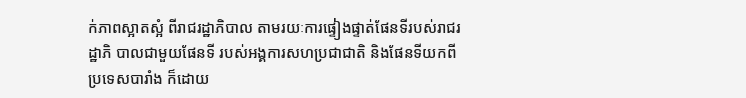ក់ភាពស្អាតស្អំ ពីរាជរដ្ឋាភិបាល តាមរយៈការផ្ទៀងផ្ទាត់ផែនទីរបស់រាជរដ្ឋាភិ បាលជាមួយផែនទី របស់អង្គការសហប្រជាជាតិ និងផែនទីយកពីប្រទេសបារាំង ក៏ដោយ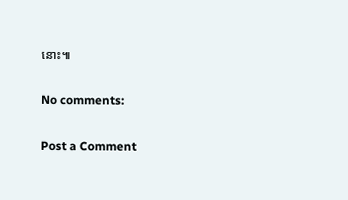នោះ៕

No comments:

Post a Comment